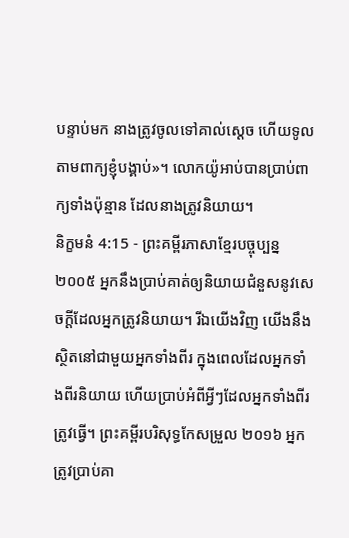បន្ទាប់មក នាងត្រូវចូលទៅគាល់ស្ដេច ហើយទូលតាមពាក្យខ្ញុំបង្គាប់»។ លោកយ៉ូអាប់បានប្រាប់ពាក្យទាំងប៉ុន្មាន ដែលនាងត្រូវនិយាយ។
និក្ខមនំ 4:15 - ព្រះគម្ពីរភាសាខ្មែរបច្ចុប្បន្ន ២០០៥ អ្នកនឹងប្រាប់គាត់ឲ្យនិយាយជំនួសនូវសេចក្ដីដែលអ្នកត្រូវនិយាយ។ រីឯយើងវិញ យើងនឹងស្ថិតនៅជាមួយអ្នកទាំងពីរ ក្នុងពេលដែលអ្នកទាំងពីរនិយាយ ហើយប្រាប់អំពីអ្វីៗដែលអ្នកទាំងពីរត្រូវធ្វើ។ ព្រះគម្ពីរបរិសុទ្ធកែសម្រួល ២០១៦ អ្នកត្រូវប្រាប់គា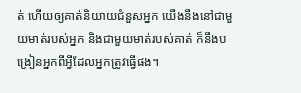ត់ ហើយឲ្យគាត់និយាយជំនួសអ្នក យើងនឹងនៅជាមួយមាត់របស់អ្នក និងជាមួយមាត់របស់គាត់ ក៏នឹងបង្រៀនអ្នកពីអ្វីដែលអ្នកត្រូវធ្វើផង។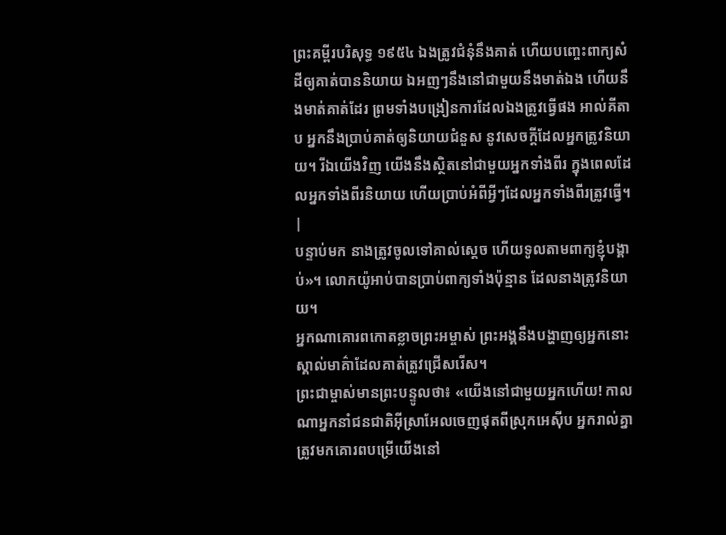ព្រះគម្ពីរបរិសុទ្ធ ១៩៥៤ ឯងត្រូវជំនុំនឹងគាត់ ហើយបញ្ចេះពាក្យសំដីឲ្យគាត់បាននិយាយ ឯអញៗនឹងនៅជាមួយនឹងមាត់ឯង ហើយនឹងមាត់គាត់ដែរ ព្រមទាំងបង្រៀនការដែលឯងត្រូវធ្វើផង អាល់គីតាប អ្នកនឹងប្រាប់គាត់ឲ្យនិយាយជំនួស នូវសេចក្តីដែលអ្នកត្រូវនិយាយ។ រីឯយើងវិញ យើងនឹងស្ថិតនៅជាមួយអ្នកទាំងពីរ ក្នុងពេលដែលអ្នកទាំងពីរនិយាយ ហើយប្រាប់អំពីអ្វីៗដែលអ្នកទាំងពីរត្រូវធ្វើ។ |
បន្ទាប់មក នាងត្រូវចូលទៅគាល់ស្ដេច ហើយទូលតាមពាក្យខ្ញុំបង្គាប់»។ លោកយ៉ូអាប់បានប្រាប់ពាក្យទាំងប៉ុន្មាន ដែលនាងត្រូវនិយាយ។
អ្នកណាគោរពកោតខ្លាចព្រះអម្ចាស់ ព្រះអង្គនឹងបង្ហាញឲ្យអ្នកនោះ ស្គាល់មាគ៌ាដែលគាត់ត្រូវជ្រើសរើស។
ព្រះជាម្ចាស់មានព្រះបន្ទូលថា៖ «យើងនៅជាមួយអ្នកហើយ! កាលណាអ្នកនាំជនជាតិអ៊ីស្រាអែលចេញផុតពីស្រុកអេស៊ីប អ្នករាល់គ្នាត្រូវមកគោរពបម្រើយើងនៅ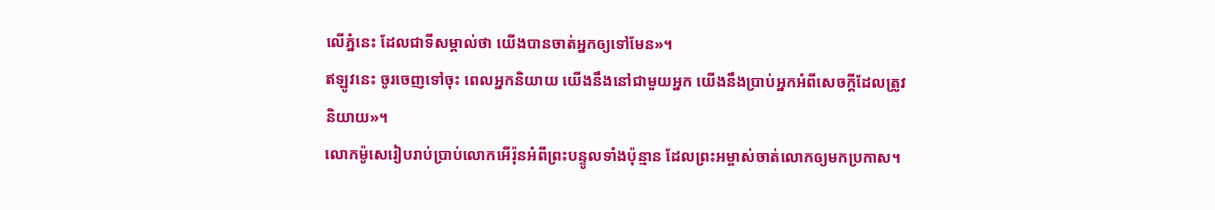លើភ្នំនេះ ដែលជាទីសម្គាល់ថា យើងបានចាត់អ្នកឲ្យទៅមែន»។
ឥឡូវនេះ ចូរចេញទៅចុះ ពេលអ្នកនិយាយ យើងនឹងនៅជាមួយអ្នក យើងនឹងប្រាប់អ្នកអំពីសេចក្ដីដែលត្រូវនិយាយ»។
លោកម៉ូសេរៀបរាប់ប្រាប់លោកអើរ៉ុនអំពីព្រះបន្ទូលទាំងប៉ុន្មាន ដែលព្រះអម្ចាស់ចាត់លោកឲ្យមកប្រកាស។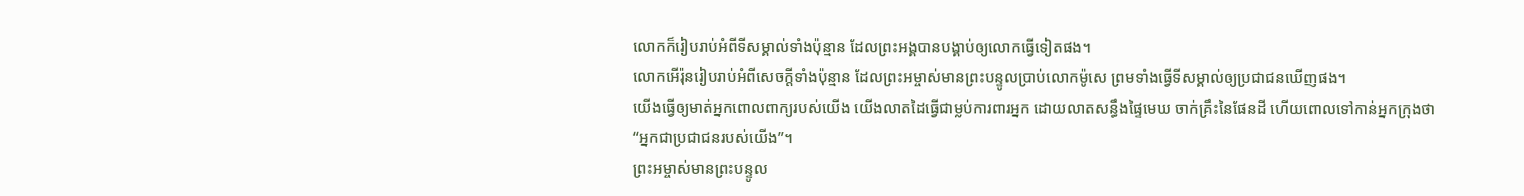លោកក៏រៀបរាប់អំពីទីសម្គាល់ទាំងប៉ុន្មាន ដែលព្រះអង្គបានបង្គាប់ឲ្យលោកធ្វើទៀតផង។
លោកអើរ៉ុនរៀបរាប់អំពីសេចក្ដីទាំងប៉ុន្មាន ដែលព្រះអម្ចាស់មានព្រះបន្ទូលប្រាប់លោកម៉ូសេ ព្រមទាំងធ្វើទីសម្គាល់ឲ្យប្រជាជនឃើញផង។
យើងធ្វើឲ្យមាត់អ្នកពោលពាក្យរបស់យើង យើងលាតដៃធ្វើជាម្លប់ការពារអ្នក ដោយលាតសន្ធឹងផ្ទៃមេឃ ចាក់គ្រឹះនៃផែនដី ហើយពោលទៅកាន់អ្នកក្រុងថា “អ្នកជាប្រជាជនរបស់យើង”។
ព្រះអម្ចាស់មានព្រះបន្ទូល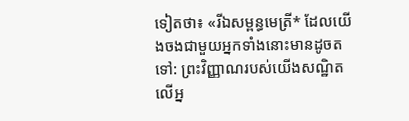ទៀតថា៖ «រីឯសម្ពន្ធមេត្រី* ដែលយើងចងជាមួយអ្នកទាំងនោះមានដូចតទៅ: ព្រះវិញ្ញាណរបស់យើងសណ្ឋិតលើអ្ន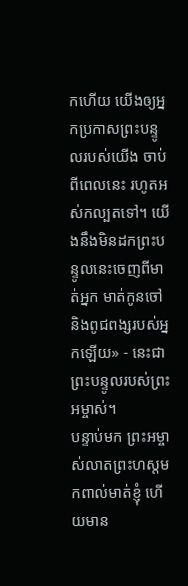កហើយ យើងឲ្យអ្នកប្រកាសព្រះបន្ទូលរបស់យើង ចាប់ពីពេលនេះ រហូតអស់កល្បតទៅ។ យើងនឹងមិនដកព្រះបន្ទូលនេះចេញពីមាត់អ្នក មាត់កូនចៅ និងពូជពង្សរបស់អ្នកឡើយ» - នេះជាព្រះបន្ទូលរបស់ព្រះអម្ចាស់។
បន្ទាប់មក ព្រះអម្ចាស់លាតព្រះហស្ដមកពាល់មាត់ខ្ញុំ ហើយមាន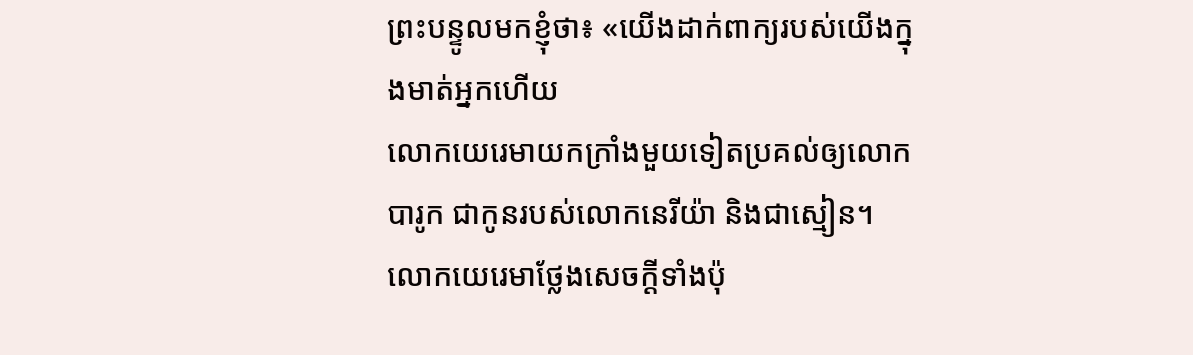ព្រះបន្ទូលមកខ្ញុំថា៖ «យើងដាក់ពាក្យរបស់យើងក្នុងមាត់អ្នកហើយ
លោកយេរេមាយកក្រាំងមួយទៀតប្រគល់ឲ្យលោកបារូក ជាកូនរបស់លោកនេរីយ៉ា និងជាស្មៀន។ លោកយេរេមាថ្លែងសេចក្ដីទាំងប៉ុ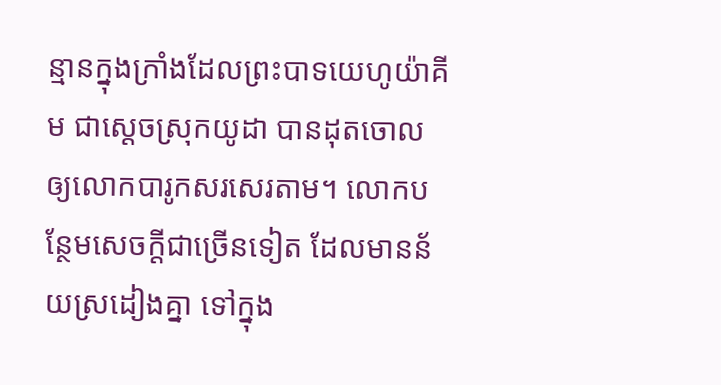ន្មានក្នុងក្រាំងដែលព្រះបាទយេហូយ៉ាគីម ជាស្ដេចស្រុកយូដា បានដុតចោល ឲ្យលោកបារូកសរសេរតាម។ លោកបន្ថែមសេចក្ដីជាច្រើនទៀត ដែលមានន័យស្រដៀងគ្នា ទៅក្នុង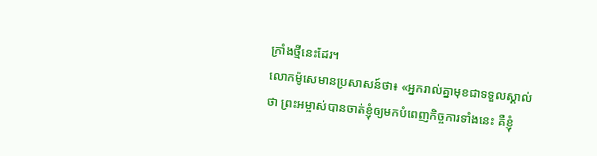ក្រាំងថ្មីនេះដែរ។
លោកម៉ូសេមានប្រសាសន៍ថា៖ «អ្នករាល់គ្នាមុខជាទទួលស្គាល់ថា ព្រះអម្ចាស់បានចាត់ខ្ញុំឲ្យមកបំពេញកិច្ចការទាំងនេះ គឺខ្ញុំ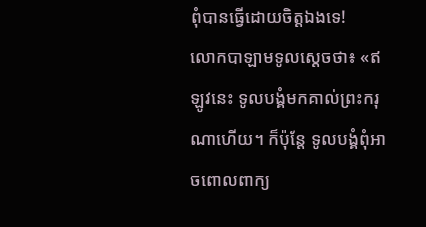ពុំបានធ្វើដោយចិត្តឯងទេ!
លោកបាឡាមទូលស្ដេចថា៖ «ឥឡូវនេះ ទូលបង្គំមកគាល់ព្រះករុណាហើយ។ ក៏ប៉ុន្តែ ទូលបង្គំពុំអាចពោលពាក្យ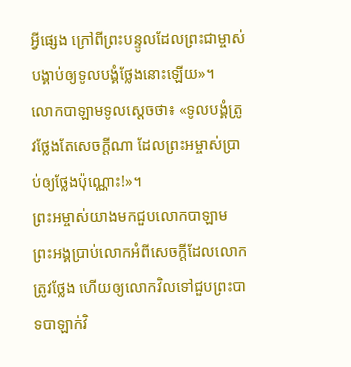អ្វីផ្សេង ក្រៅពីព្រះបន្ទូលដែលព្រះជាម្ចាស់បង្គាប់ឲ្យទូលបង្គំថ្លែងនោះឡើយ»។
លោកបាឡាមទូលស្ដេចថា៖ «ទូលបង្គំត្រូវថ្លែងតែសេចក្ដីណា ដែលព្រះអម្ចាស់ប្រាប់ឲ្យថ្លែងប៉ុណ្ណោះ!»។
ព្រះអម្ចាស់យាងមកជួបលោកបាឡាម ព្រះអង្គប្រាប់លោកអំពីសេចក្ដីដែលលោកត្រូវថ្លែង ហើយឲ្យលោកវិលទៅជួបព្រះបាទបាឡាក់វិ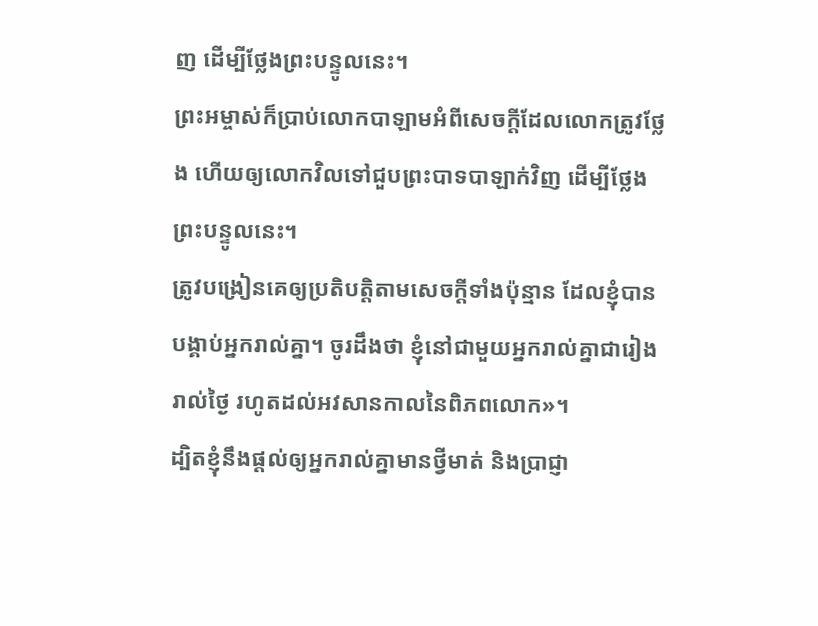ញ ដើម្បីថ្លែងព្រះបន្ទូលនេះ។
ព្រះអម្ចាស់ក៏ប្រាប់លោកបាឡាមអំពីសេចក្ដីដែលលោកត្រូវថ្លែង ហើយឲ្យលោកវិលទៅជួបព្រះបាទបាឡាក់វិញ ដើម្បីថ្លែងព្រះបន្ទូលនេះ។
ត្រូវបង្រៀនគេឲ្យប្រតិបត្តិតាមសេចក្ដីទាំងប៉ុន្មាន ដែលខ្ញុំបានបង្គាប់អ្នករាល់គ្នា។ ចូរដឹងថា ខ្ញុំនៅជាមួយអ្នករាល់គ្នាជារៀងរាល់ថ្ងៃ រហូតដល់អវសានកាលនៃពិភពលោក»។
ដ្បិតខ្ញុំនឹងផ្ដល់ឲ្យអ្នករាល់គ្នាមានថ្វីមាត់ និងប្រាជ្ញា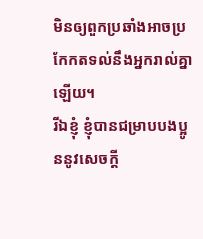មិនឲ្យពួកប្រឆាំងអាចប្រកែកតទល់នឹងអ្នករាល់គ្នាឡើយ។
រីឯខ្ញុំ ខ្ញុំបានជម្រាបបងប្អូននូវសេចក្ដី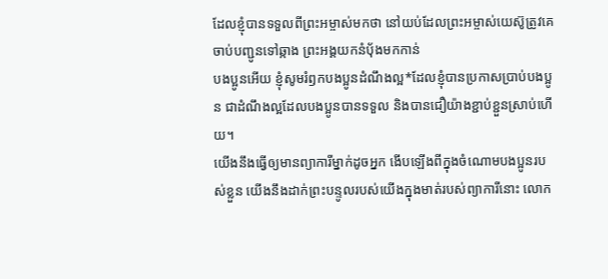ដែលខ្ញុំបានទទួលពីព្រះអម្ចាស់មកថា នៅយប់ដែលព្រះអម្ចាស់យេស៊ូត្រូវគេចាប់បញ្ជូនទៅឆ្កាង ព្រះអង្គយកនំប៉័ងមកកាន់
បងប្អូនអើយ ខ្ញុំសូមរំឭកបងប្អូនដំណឹងល្អ*ដែលខ្ញុំបានប្រកាសប្រាប់បងប្អូន ជាដំណឹងល្អដែលបងប្អូនបានទទួល និងបានជឿយ៉ាងខ្ជាប់ខ្ជួនស្រាប់ហើយ។
យើងនឹងធ្វើឲ្យមានព្យាការីម្នាក់ដូចអ្នក ងើបឡើងពីក្នុងចំណោមបងប្អូនរបស់ខ្លួន យើងនឹងដាក់ព្រះបន្ទូលរបស់យើងក្នុងមាត់របស់ព្យាការីនោះ លោក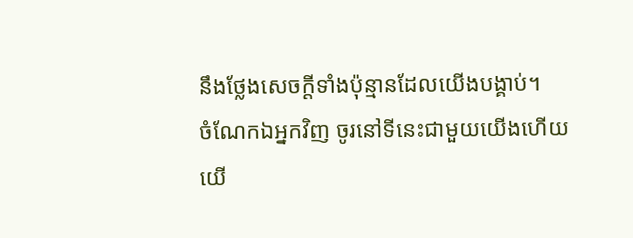នឹងថ្លែងសេចក្ដីទាំងប៉ុន្មានដែលយើងបង្គាប់។
ចំណែកឯអ្នកវិញ ចូរនៅទីនេះជាមួយយើងហើយ យើ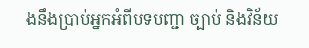ងនឹងប្រាប់អ្នកអំពីបទបញ្ជា ច្បាប់ និងវិន័យ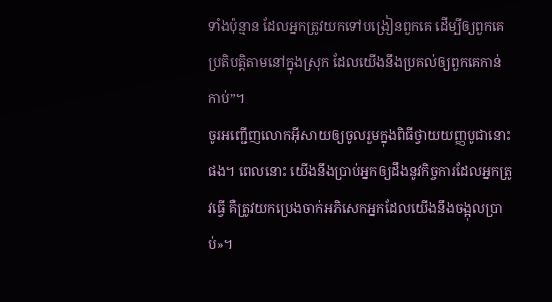ទាំងប៉ុន្មាន ដែលអ្នកត្រូវយកទៅបង្រៀនពួកគេ ដើម្បីឲ្យពួកគេប្រតិបត្តិតាមនៅក្នុងស្រុក ដែលយើងនឹងប្រគល់ឲ្យពួកគេកាន់កាប់”។
ចូរអញ្ជើញលោកអ៊ីសាយឲ្យចូលរួមក្នុងពិធីថ្វាយយញ្ញបូជានោះផង។ ពេលនោះ យើងនឹងប្រាប់អ្នកឲ្យដឹងនូវកិច្ចការដែលអ្នកត្រូវធ្វើ គឺត្រូវយកប្រេងចាក់អភិសេកអ្នកដែលយើងនឹងចង្អុលប្រាប់»។